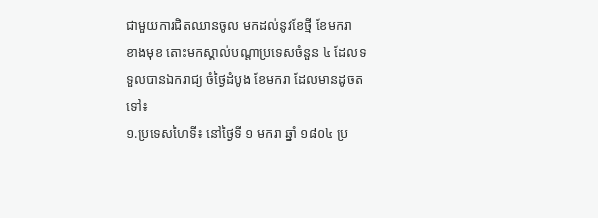ជាមួយការជិតឈានចូល មកដល់នូវខែថ្មី ខែមករា ខាងមុខ តោះមកស្គាល់បណ្ដាប្រទេសចំនួន ៤ ដែលទទួលបានឯករាជ្យ ចំថ្ងៃដំបូង ខែមករា ដែលមានដូចតទៅ៖
១.ប្រទេសហៃទី៖ នៅថ្ងៃទី ១ មករា ឆ្នាំ ១៨០៤ ប្រ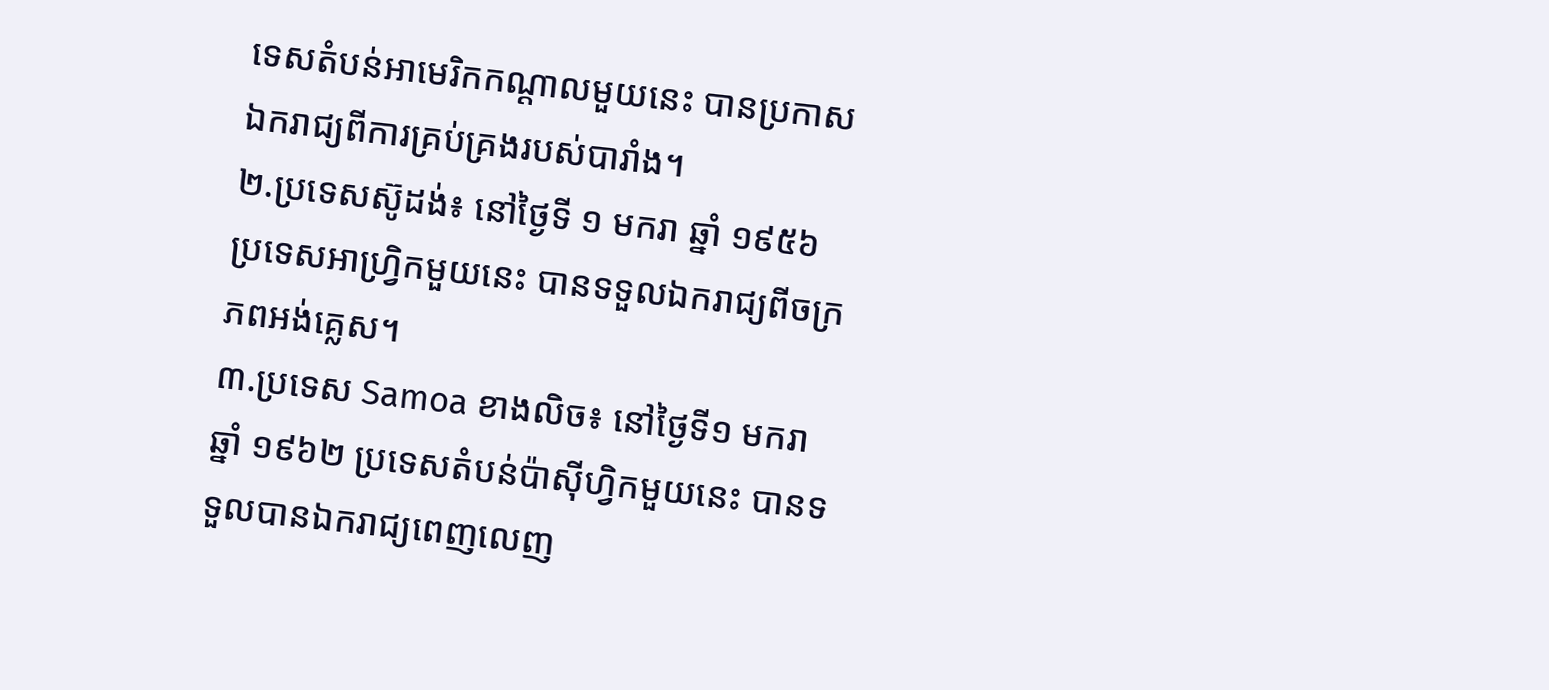ទេសតំបន់អាមេរិកកណ្ដាលមួយនេះ បានប្រកាសឯករាជ្យពីការគ្រប់គ្រងរបស់បារាំង។
២.ប្រទេសស៊ូដង់៖ នៅថ្ងៃទី ១ មករា ឆ្នាំ ១៩៥៦ ប្រទេសអាហ្វ្រិកមួយនេះ បានទទួលឯករាជ្យពីចក្រភពអង់គ្លេស។
៣.ប្រទេស Samoa ខាងលិច៖ នៅថ្ងៃទី១ មករា ឆ្នាំ ១៩៦២ ប្រទេសតំបន់ប៉ាស៊ីហ្វិកមួយនេះ បានទទួលបានឯករាជ្យពេញលេញ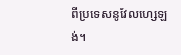ពីប្រទេសនូវែលហ្សេឡង់។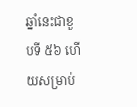ឆ្នាំនេះជាខួបទី ៥៦ ហើយសម្រាប់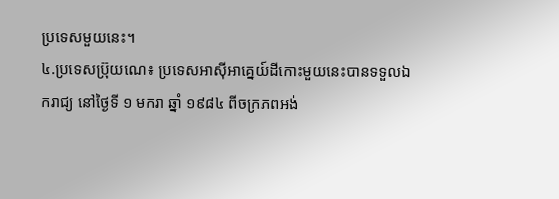ប្រទេសមួយនេះ។
៤.ប្រទេសប្រ៊ុយណេ៖ ប្រទេសអាស៊ីអាគ្នេយ៍ដីកោះមួយនេះបានទទួលឯករាជ្យ នៅថ្ងៃទី ១ មករា ឆ្នាំ ១៩៨៤ ពីចក្រភពអង់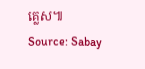គ្លេស៕
Source: Sabay